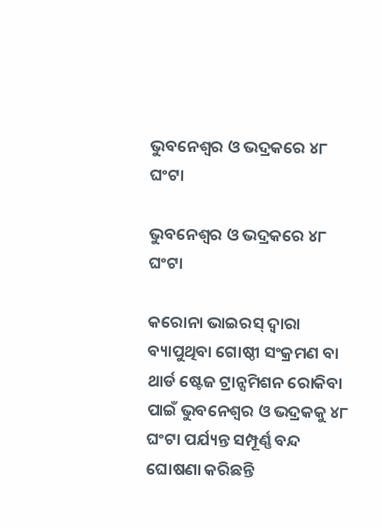ଭୁବନେଶ୍ୱର ଓ ଭଦ୍ରକରେ ୪୮ ଘଂଟା

ଭୁବନେଶ୍ୱର ଓ ଭଦ୍ରକରେ ୪୮ ଘଂଟା

କରୋନା ଭାଇରସ୍ ଦ୍ୱାରା ବ୍ୟାପୁଥିବା ଗୋଷ୍ଠୀ ସଂକ୍ରମଣ ବା ଥାର୍ଡ ଷ୍ଟେଜ ଟ୍ରାନ୍ସମିଶନ ରୋକିବା ପାଇଁ ଭୁବନେଶ୍ୱର ଓ ଭଦ୍ରକକୁ ୪୮ ଘଂଟା ପର୍ଯ୍ୟନ୍ତ ସମ୍ପୂର୍ଣ୍ଣ ବନ୍ଦ ଘୋଷଣା କରିଛନ୍ତି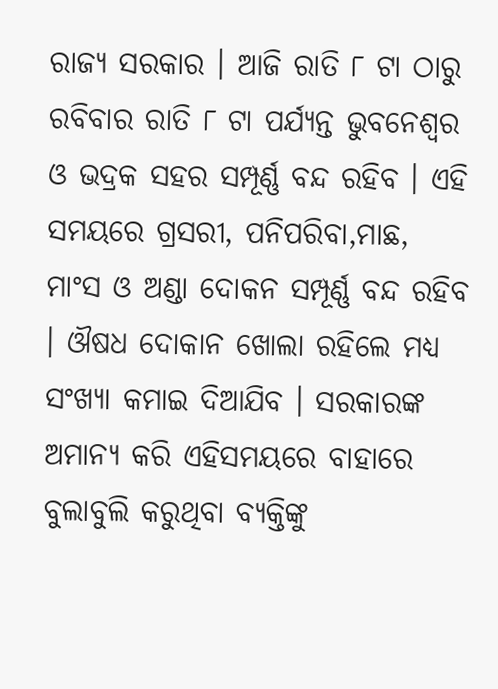ରାଜ୍ୟ ସରକାର । ଆଜି ରାତି ୮ ଟା ଠାରୁ ରବିବାର ରାତି ୮ ଟା ପର୍ଯ୍ୟନ୍ତ ଭୁବନେଶ୍ୱର ଓ ଭଦ୍ରକ ସହର ସମ୍ପୂର୍ଣ୍ଣ ବନ୍ଦ ରହିବ । ଏହି ସମୟରେ ଗ୍ରସରୀ, ପନିପରିବା,ମାଛ, ମାଂସ ଓ ଅଣ୍ଡା ଦୋକନ ସମ୍ପୂର୍ଣ୍ଣ ବନ୍ଦ ରହିବ । ଔଷଧ ଦୋକାନ ଖୋଲା ରହିଲେ ମଧ୍ୟ ସଂଖ୍ୟା କମାଇ ଦିଆଯିବ । ସରକାରଙ୍କ ଅମାନ୍ୟ କରି ଏହିସମୟରେ ବାହାରେ ବୁଲାବୁଲି କରୁଥିବା ବ୍ୟକ୍ତିଙ୍କୁ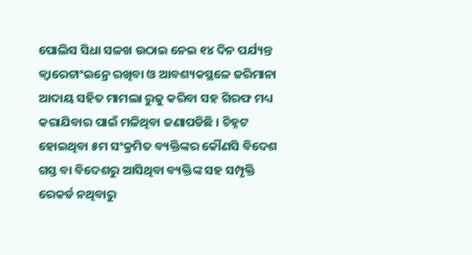ପୋଲିସ ସିଧା ସଳଖ ଉଠାଇ ନେଇ ୧୪ ଦିନ ପର୍ଯ୍ୟନ୍ତ କ୍ୱାରେଟାଂଇନ୍ରେ ରଖିବା ଓ ଆବଶ୍ୟକସ୍ଥଳେ ଜରିମାନା ଆଦାୟ ସହିତ ମାମଲା ରୁଜୁ କରିବା ସହ ଗିରଫ ମଧ୍ୟ କରାଯିବାର ପାଇଁ ମଳିଥିବା ଜଣାପଡିଛି । ଚିହ୍ନଟ ହୋଇଥିବା ୫ମ ସଂକ୍ରମିତ ବ୍ୟକ୍ତିଙ୍କର କୌଣସି ବିଦେଶ ଗସ୍ତ ବା ବିଦେଶରୁ ଆସିଥିବା ବ୍ୟକ୍ତିଙ୍କ ସହ ସମ୍ପୃକ୍ତି ରେକର୍ଡ ନଥିବାରୁ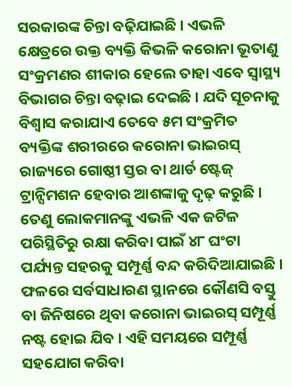ସରକାରଙ୍କ ଚିନ୍ତା ବଢ଼ିଯାଇଛି । ଏଭଳି କ୍ଷେତ୍ରରେ ଉକ୍ତ ବ୍ୟକ୍ତି କିଭଳି କରୋନା ଭୂତାଣୁ ସଂକ୍ରମଣର ଶୀକାର ହେଲେ ତାହା ଏବେ ସ୍ୱାସ୍ଥ୍ୟ ବିଭାଗର ଚିନ୍ତା ବଢ଼ାଇ ଦେଇଛି । ଯଦି ସୂଚନାକୁ ବିଶ୍ୱାସ କରାଯାଏ ତେବେ ୫ମ ସଂକ୍ରମିତ ବ୍ୟକ୍ତିଙ୍କ ଶରୀରରେ କରୋନା ଭାଇରସ୍ ରାଜ୍ୟରେ ଗୋଷ୍ଠୀ ସ୍ତର ବା ଥାର୍ଡ ଷ୍ଟେଜ୍ ଟ୍ରାନ୍ସିମଶନ ହେବାର ଆଶଙ୍କାକୁ ଦୃଢ଼ କରୁଛି । ତେଣୁ ଲୋକମାନଙ୍କୁ ଏଭଳି ଏକ ଜଟିଳ ପରିସ୍ଥିତିରୁ ରକ୍ଷା କରିବା ପାଇଁ ୪୮ ଘଂଟା ପର୍ଯ୍ୟନ୍ତ ସହରକୁ ସମ୍ପୂର୍ଣ୍ଣ ବନ୍ଦ କରିଦିଆଯାଇଛି । ଫଳରେ ସର୍ବସାଧାରଣ ସ୍ଥାନରେ କୌଣସି ବସ୍ତୁ ବା ଜିନିଷରେ ଥିବା କରୋନା ଭାଇରସ୍ ସମ୍ପୂର୍ଣ୍ଣ ନଷ୍ଟ ହୋଇ ଯିବ । ଏହି ସମୟରେ ସମ୍ପୂର୍ଣ୍ଣ ସହଯୋଗ କରିବା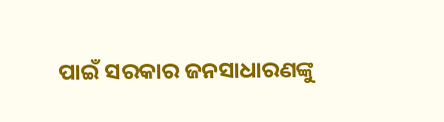ପାଇଁ ସରକାର ଜନସାଧାରଣଙ୍କୁ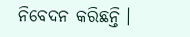ନିବେଦନ କରିଛନ୍ତି ।